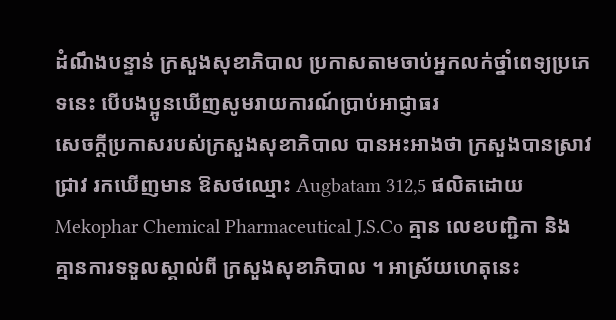ដំណឹងបន្ទាន់ ក្រសួងសុខាភិបាល ប្រកាសតាមចាប់អ្នកលក់ថ្នាំពេទ្យប្រភេទនេះ បើបងប្អូនឃើញសូមរាយការណ៍ប្រាប់អាជ្ញាធរ
សេចក្តីប្រកាសរបស់ក្រសួងសុខាភិបាល បានអះអាងថា ក្រសួងបានស្រាវជ្រាវ រកឃើញមាន ឱសថឈ្មោះ Augbatam 312,5 ផលិតដោយ Mekophar Chemical Pharmaceutical J.S.Co គ្មាន លេខបញ្ជិកា និង គ្មានការទទួលស្គាល់ពី ក្រសួងសុខាភិបាល ។ អាស្រ័យហេតុនេះ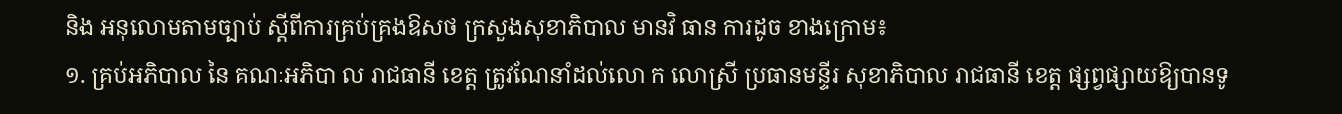និង អនុលោមតាមច្បាប់ ស្តីពីការគ្រប់គ្រងឱសថ ក្រសួងសុខាភិបាល មានវិ ធាន ការដូច ខាងក្រោម៖
១. គ្រប់អភិបាល នៃ គណៈអភិបា ល រាជធានី ខេត្ត ត្រូវណែនាំដល់លោ ក លោស្រី ប្រធានមន្ទីរ សុខាភិបាល រាជធានី ខេត្ត ផ្សព្វផ្សាយឱ្យបានទូ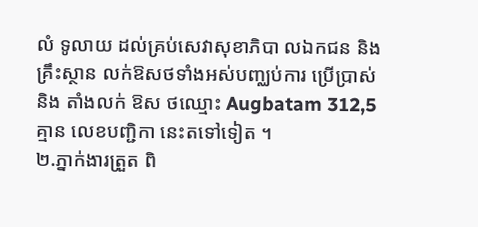លំ ទូលាយ ដល់គ្រប់សេវាសុខាភិបា លឯកជន និង គ្រឹះស្ថាន លក់ឱសថទាំងអស់បញ្ឈប់ការ ប្រើប្រាស់ និង តាំងលក់ ឱស ថឈ្មោះ Augbatam 312,5 គ្មាន លេខបញ្ជិកា នេះតទៅទៀត ។
២.ភ្នាក់ងារត្រួត ពិ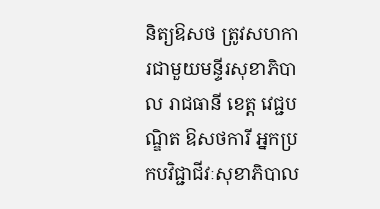និត្យឱសថ ត្រូវសហកា រជាមួយមន្ទីរសុខាភិបាល រាជធានី ខេត្ត វេជ្ជបណ្ឌិត ឱសថការី អ្នកប្រកបវិជ្ជាជីវៈសុខាភិបាល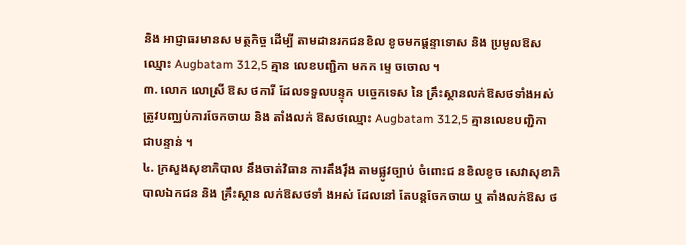និង អាជ្ញាធរមានស មត្ថកិច្ច ដើម្បី តាមដានរកជនខិល ខូចមកផ្តន្ទាទោស និង ប្រមូលឱស ឈ្មោះ Augbatam 312,5 គ្មាន លេខបញ្ជិកា មកក ម្ទេ ចចោល ។
៣. លោក លោស្រី ឱស ថការី ដែលទទួលបន្ទុក បច្ចេកទេស នៃ គ្រឹះស្ថានលក់ឱសថទាំងអស់ ត្រូវបញ្ឈប់ការចែកចាយ និង តាំងលក់ ឱសថឈ្មោះ Augbatam 312,5 គ្មានលេខបញ្ជិកា ជាបន្ទាន់ ។
៤. ក្រសួងសុខាភិបាល នឹងចាត់វិធាន ការតឹងរ៉ឹង តាមផ្លូវច្បាប់ ចំពោះជ នខិលខូច សេវាសុខាភិ បាលឯកជន និង គ្រឹះស្ថាន លក់ឱសថទាំ ងអស់ ដែលនៅ តែបន្តចែកចាយ ឬ តាំងលក់ឱស ថ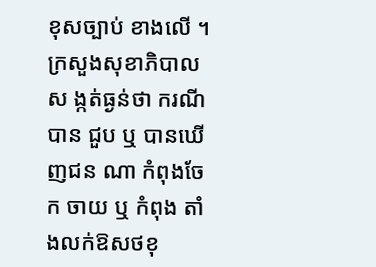ខុសច្បាប់ ខាងលើ ។
ក្រសួងសុខាភិបាលស ង្កត់ធ្ងន់ថា ករណីបាន ជួប ឬ បានឃើញជន ណា កំពុងចែក ចាយ ឬ កំពុង តាំងលក់ឱសថខុ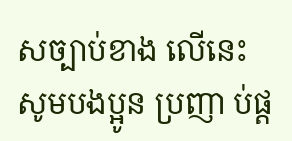សច្បាប់ខាង លើនេះ សូមបងប្អូន ប្រញា ប់ផ្ត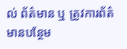ល់ ព័ត៌មាន ឬ ត្រូវការព័ត៌ មានបន្ថែម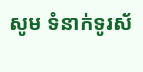សូម ទំនាក់ទូរស័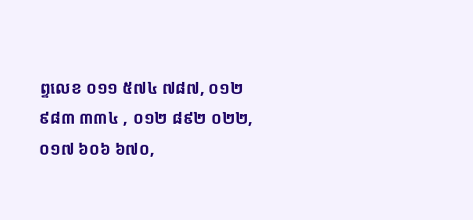ព្ទលេខ ០១១ ៥៧៤ ៧៨៧, ០១២ ៩៨៣ ៣៣៤ , ០១២ ៨៩២ ០២២, ០១៧ ៦០៦ ៦៧០,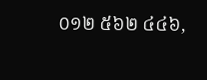០១២ ៥៦២ ៤៤៦,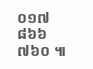០១៧ ៨៦៦ ៧៦០ ៕